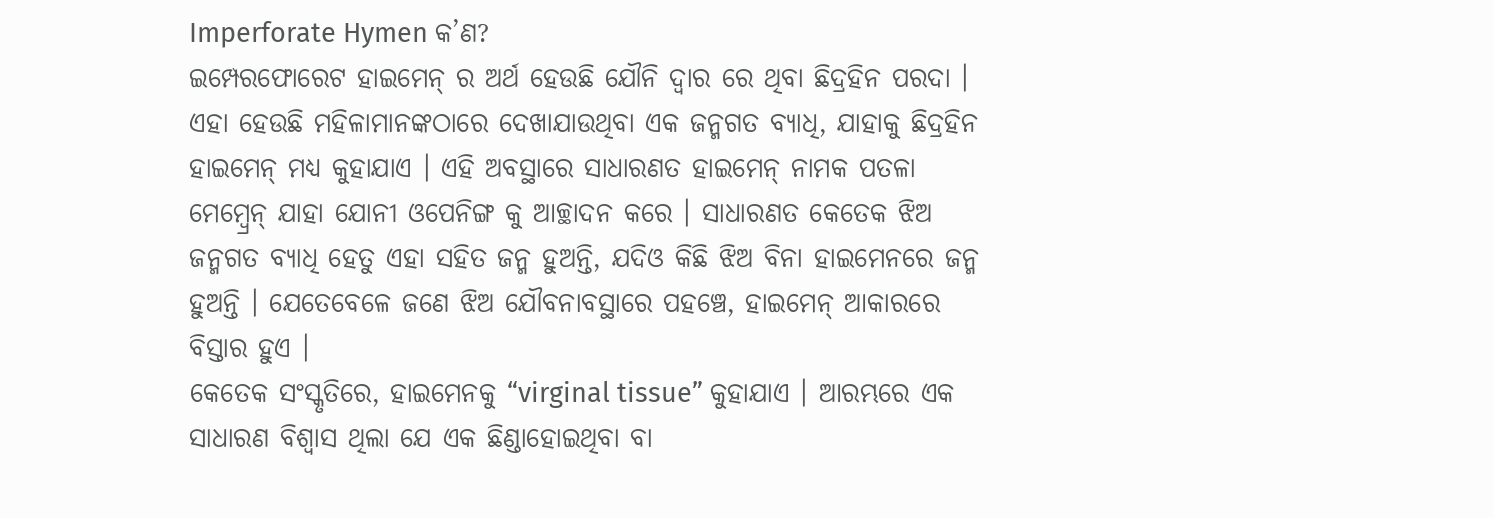Imperforate Hymen କ’ଣ?
ଇମ୍ପେରଫୋରେଟ ହାଇମେନ୍ ର ଅର୍ଥ ହେଉଛି ଯୌନି ଦ୍ଵାର ରେ ଥିବା ଛିଦ୍ରହିନ ପରଦା । ଏହା ହେଉଛି ମହିଳାମାନଙ୍କଠାରେ ଦେଖାଯାଉଥିବା ଏକ ଜନ୍ମଗତ ବ୍ୟାଧି, ଯାହାକୁ ଛିଦ୍ରହିନ ହାଇମେନ୍ ମଧ୍ୟ କୁହାଯାଏ । ଏହି ଅବସ୍ଥାରେ ସାଧାରଣତ ହାଇମେନ୍ ନାମକ ପତଳା ମେମ୍ବ୍ରେନ୍ ଯାହା ଯୋନୀ ଓପେନିଙ୍ଗ କୁ ଆଚ୍ଛାଦନ କରେ । ସାଧାରଣତ କେତେକ ଝିଅ ଜନ୍ମଗତ ବ୍ୟାଧି ହେତୁ ଏହା ସହିତ ଜନ୍ମ ହୁଅନ୍ତି, ଯଦିଓ କିଛି ଝିଅ ବିନା ହାଇମେନରେ ଜନ୍ମ ହୁଅନ୍ତି । ଯେତେବେଳେ ଜଣେ ଝିଅ ଯୌବନାବସ୍ଥାରେ ପହଞ୍ଚେ, ହାଇମେନ୍ ଆକାରରେ ବିସ୍ତାର ହୁଏ ।
କେତେକ ସଂସ୍କୃତିରେ, ହାଇମେନକୁ “virginal tissue” କୁହାଯାଏ । ଆରମ୍ଭରେ ଏକ ସାଧାରଣ ବିଶ୍ୱାସ ଥିଲା ଯେ ଏକ ଛିଣ୍ଡାହୋଇଥିବା ବା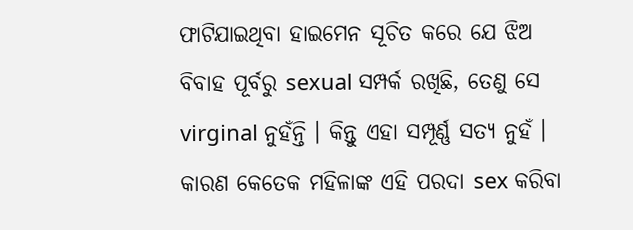ଫାଟିଯାଇଥିବା ହାଇମେନ ସୂଚିତ କରେ ଯେ ଝିଅ ବିବାହ ପୂର୍ବରୁ sexual ସମ୍ପର୍କ ରଖିଛି, ତେଣୁ ସେ virginal ନୁହଁନ୍ତି । କିନ୍ତୁ ଏହା ସମ୍ପୂର୍ଣ୍ଣ ସତ୍ୟ ନୁହଁ । କାରଣ କେତେକ ମହିଳାଙ୍କ ଏହି ପରଦା sex କରିବା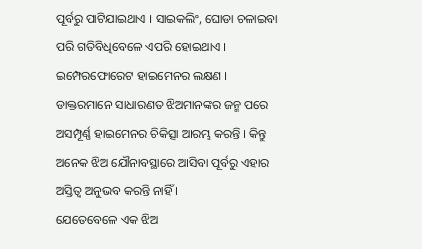ପୂର୍ବରୁ ପାଟିଯାଇଥାଏ । ସାଇକଲିଂ, ଘୋଡା ଚଳାଇବା ପରି ଗତିବିଧିବେଳେ ଏପରି ହୋଇଥାଏ ।
ଇମ୍ପେରଫୋରେଟ ହାଇମେନର ଲକ୍ଷଣ ।
ଡାକ୍ତରମାନେ ସାଧାରଣତ ଝିଅମାନଙ୍କର ଜନ୍ମ ପରେ ଅସମ୍ପୂର୍ଣ୍ଣ ହାଇମେନର ଚିକିତ୍ସା ଆରମ୍ଭ କରନ୍ତି । କିନ୍ତୁ ଅନେକ ଝିଅ ଯୌନାବସ୍ଥାରେ ଆସିବା ପୂର୍ବରୁ ଏହାର ଅସ୍ତିତ୍ୱ ଅନୁଭବ କରନ୍ତି ନାହିଁ ।
ଯେତେବେଳେ ଏକ ଝିଅ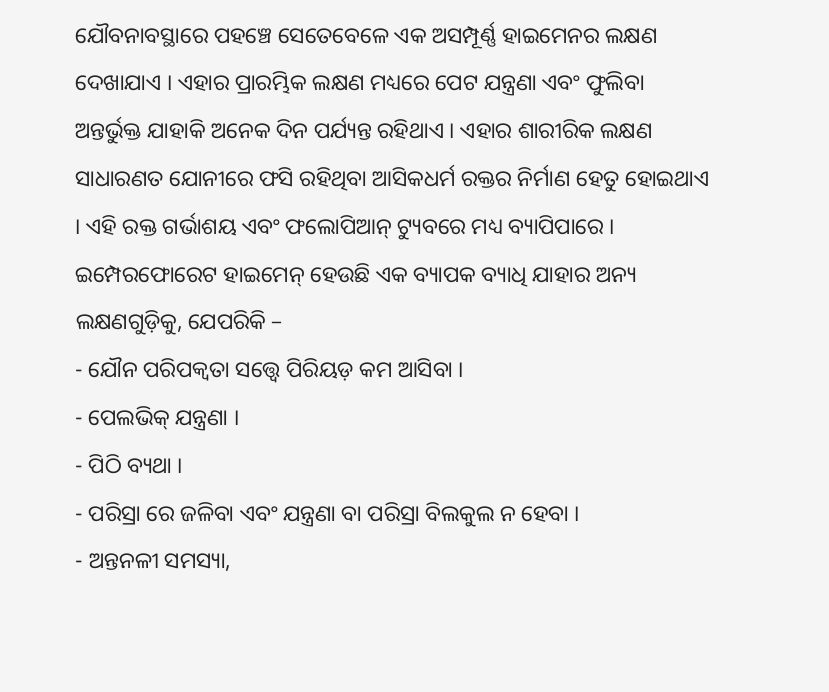ଯୌବନାବସ୍ଥାରେ ପହଞ୍ଚେ ସେତେବେଳେ ଏକ ଅସମ୍ପୂର୍ଣ୍ଣ ହାଇମେନର ଲକ୍ଷଣ ଦେଖାଯାଏ । ଏହାର ପ୍ରାରମ୍ଭିକ ଲକ୍ଷଣ ମଧ୍ୟରେ ପେଟ ଯନ୍ତ୍ରଣା ଏବଂ ଫୁଲିବା ଅନ୍ତର୍ଭୁକ୍ତ ଯାହାକି ଅନେକ ଦିନ ପର୍ଯ୍ୟନ୍ତ ରହିଥାଏ । ଏହାର ଶାରୀରିକ ଲକ୍ଷଣ ସାଧାରଣତ ଯୋନୀରେ ଫସି ରହିଥିବା ଆସିକଧର୍ମ ରକ୍ତର ନିର୍ମାଣ ହେତୁ ହୋଇଥାଏ । ଏହି ରକ୍ତ ଗର୍ଭାଶୟ ଏବଂ ଫଲୋପିଆନ୍ ଟ୍ୟୁବରେ ମଧ୍ୟ ବ୍ୟାପିପାରେ ।
ଇମ୍ପେରଫୋରେଟ ହାଇମେନ୍ ହେଉଛି ଏକ ବ୍ୟାପକ ବ୍ୟାଧି ଯାହାର ଅନ୍ୟ ଲକ୍ଷଣଗୁଡ଼ିକୁ, ଯେପରିକି –
- ଯୌନ ପରିପକ୍ୱତା ସତ୍ତ୍ୱେ ପିରିୟଡ଼ କମ ଆସିବା ।
- ପେଲଭିକ୍ ଯନ୍ତ୍ରଣା ।
- ପିଠି ବ୍ୟଥା ।
- ପରିସ୍ରା ରେ ଜଳିବା ଏବଂ ଯନ୍ତ୍ରଣା ବା ପରିସ୍ରା ବିଲକୁଲ ନ ହେବା ।
- ଅନ୍ତନଳୀ ସମସ୍ୟା,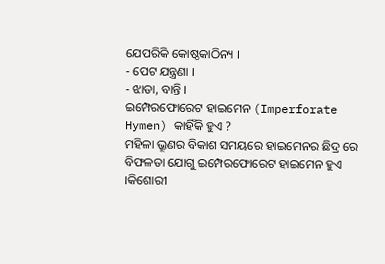ଯେପରିକି କୋଷ୍ଠକାଠିନ୍ୟ ।
- ପେଟ ଯନ୍ତ୍ରଣା ।
- ଝାଡା, ବାନ୍ତି ।
ଇମ୍ପେରଫୋରେଟ ହାଇମେନ (Imperforate Hymen) କାହିଁକି ହୁଏ ?
ମହିଳା ଭ୍ରୂଣର ବିକାଶ ସମୟରେ ହାଇମେନର ଛିଦ୍ର ରେ ବିଫଳତା ଯୋଗୁ ଇମ୍ପେରଫୋରେଟ ହାଇମେନ ହୁଏ ।କିଶୋରୀ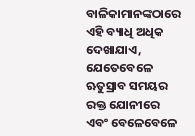ବାଳିକାମାନଙ୍କଠାରେ ଏହି ବ୍ୟାଧି ଅଧିକ ଦେଖାଯାଏ, ଯେତେବେଳେ ଋତୁସ୍ରାବ ସମୟର ରକ୍ତ ଯୋନୀରେ ଏବଂ ବେଳେବେଳେ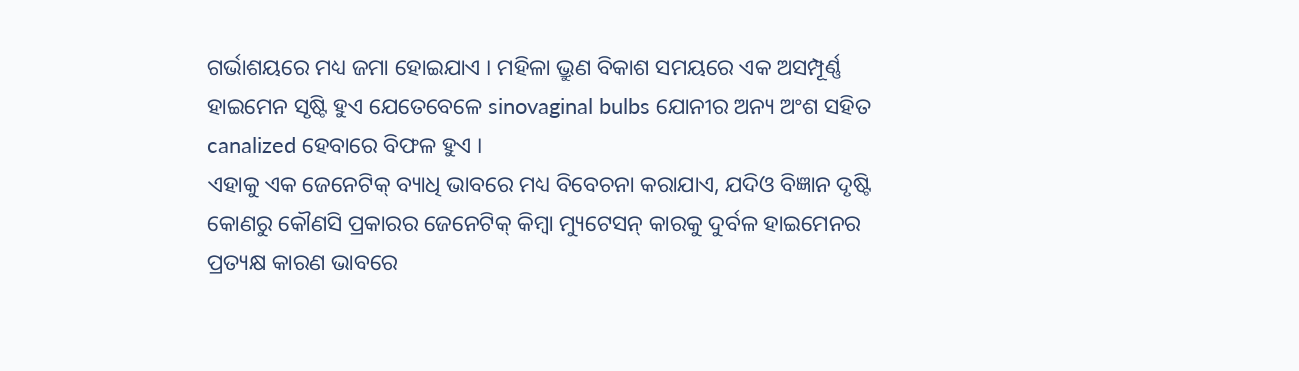ଗର୍ଭାଶୟରେ ମଧ୍ୟ ଜମା ହୋଇଯାଏ । ମହିଳା ଭ୍ରୁଣ ବିକାଶ ସମୟରେ ଏକ ଅସମ୍ପୂର୍ଣ୍ଣ ହାଇମେନ ସୃଷ୍ଟି ହୁଏ ଯେତେବେଳେ sinovaginal bulbs ଯୋନୀର ଅନ୍ୟ ଅଂଶ ସହିତ canalized ହେବାରେ ବିଫଳ ହୁଏ ।
ଏହାକୁ ଏକ ଜେନେଟିକ୍ ବ୍ୟାଧି ଭାବରେ ମଧ୍ୟ ବିବେଚନା କରାଯାଏ, ଯଦିଓ ବିଜ୍ଞାନ ଦୃଷ୍ଟି କୋଣରୁ କୌଣସି ପ୍ରକାରର ଜେନେଟିକ୍ କିମ୍ବା ମ୍ୟୁଟେସନ୍ କାରକୁ ଦୁର୍ବଳ ହାଇମେନର ପ୍ରତ୍ୟକ୍ଷ କାରଣ ଭାବରେ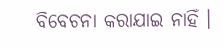ବିବେଚନା କରାଯାଇ ନାହିଁ ।